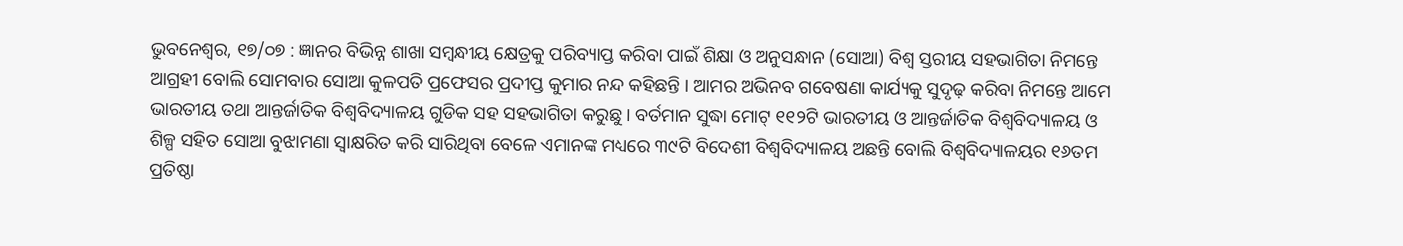ଭୁବନେଶ୍ୱର, ୧୭/୦୭ : ଜ୍ଞାନର ବିଭିନ୍ନ ଶାଖା ସମ୍ବନ୍ଧୀୟ କ୍ଷେତ୍ରକୁ ପରିବ୍ୟାପ୍ତ କରିବା ପାଇଁ ଶିକ୍ଷା ଓ ଅନୁସନ୍ଧାନ (ସୋଆ) ବିଶ୍ୱ ସ୍ତରୀୟ ସହଭାଗିତା ନିମନ୍ତେ ଆଗ୍ରହୀ ବୋଲି ସୋମବାର ସୋଆ କୁଳପତି ପ୍ରଫେସର ପ୍ରଦୀପ୍ତ କୁମାର ନନ୍ଦ କହିଛନ୍ତି । ଆମର ଅଭିନବ ଗବେଷଣା କାର୍ଯ୍ୟକୁ ସୁଦୃଢ଼ କରିବା ନିମନ୍ତେ ଆମେ ଭାରତୀୟ ତଥା ଆନ୍ତର୍ଜାତିକ ବିଶ୍ୱବିଦ୍ୟାଳୟ ଗୁଡିକ ସହ ସହଭାଗିତା କରୁଛୁ । ବର୍ତମାନ ସୁଦ୍ଧା ମୋଟ୍ ୧୧୨ଟି ଭାରତୀୟ ଓ ଆନ୍ତର୍ଜାତିକ ବିଶ୍ୱବିଦ୍ୟାଳୟ ଓ ଶିଳ୍ପ ସହିତ ସୋଆ ବୁଝାମଣା ସ୍ୱାକ୍ଷରିତ କରି ସାରିଥିବା ବେଳେ ଏମାନଙ୍କ ମଧ୍ୟରେ ୩୯ଟି ବିଦେଶୀ ବିଶ୍ୱବିଦ୍ୟାଳୟ ଅଛନ୍ତି ବୋଲି ବିଶ୍ୱବିଦ୍ୟାଳୟର ୧୬ତମ ପ୍ରତିଷ୍ଠା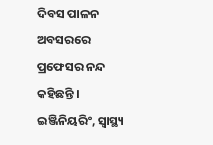ଦିବସ ପାଳନ ଅବସରରେ ପ୍ରଫେସର ନନ୍ଦ କହିଛନ୍ତି । ଇଞ୍ଜିନିୟରିଂ, ସ୍ୱାସ୍ଥ୍ୟ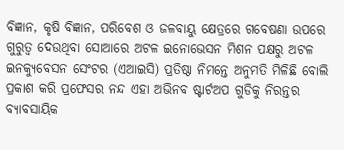ବିଜ୍ଞାନ, କୃଷି ବିଜ୍ଞାନ, ପରିବେଶ ଓ ଜଳବାୟୁ କ୍ଷେତ୍ରରେ ଗବେଷଣା ଉପରେ ଗୁରୁତ୍ୱ ଦେଉଥିବା ସୋଆରେ ଅଟଳ ଇନୋଭେସନ ମିଶନ ପକ୍ଷରୁ ଅଟଳ ଇନକ୍ୟୁବେସନ ସେଂଟର (ଏଆଇସି) ପ୍ରତିଷ୍ଠା ନିମନ୍ତେ ଅନୁମତି ମିଳିଛି ବୋଲି ପ୍ରକାଶ କରି ପ୍ରଫେସର ନନ୍ଦ ଏହା ଅଭିନବ ଷ୍ଟାର୍ଟଅପ ଗୁଡିକୁ ନିରନ୍ତର ବ୍ୟାବସାୟିକ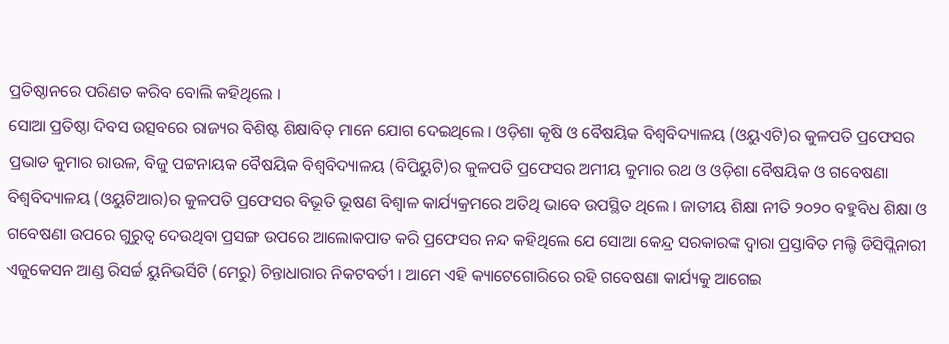ପ୍ରତିଷ୍ଠାନରେ ପରିଣତ କରିବ ବୋଲି କହିଥିଲେ ।
ସୋଆ ପ୍ରତିଷ୍ଠା ଦିବସ ଉତ୍ସବରେ ରାଜ୍ୟର ବିଶିଷ୍ଟ ଶିକ୍ଷାବିତ୍ ମାନେ ଯୋଗ ଦେଇଥିଲେ । ଓଡ଼ିଶା କୃଷି ଓ ବୈଷୟିକ ବିଶ୍ୱବିଦ୍ୟାଳୟ (ଓୟୁଏଟି)ର କୁଳପତି ପ୍ରଫେସର ପ୍ରଭାତ କୁମାର ରାଉଳ, ବିଜୁ ପଟ୍ଟନାୟକ ବୈଷୟିକ ବିଶ୍ୱବିଦ୍ୟାଳୟ (ବିପିୟୁଟି)ର କୁଳପତି ପ୍ରଫେସର ଅମୀୟ କୁମାର ରଥ ଓ ଓଡ଼ିଶା ବୈଷୟିକ ଓ ଗବେଷଣା ବିଶ୍ୱବିଦ୍ୟାଳୟ (ଓୟୁଟିଆର)ର କୁଳପତି ପ୍ରଫେସର ବିଭୂତି ଭୂଷଣ ବିଶ୍ୱାଳ କାର୍ଯ୍ୟକ୍ରମରେ ଅତିଥି ଭାବେ ଉପସ୍ଥିତ ଥିଲେ । ଜାତୀୟ ଶିକ୍ଷା ନୀତି ୨୦୨୦ ବହୁବିଧ ଶିକ୍ଷା ଓ ଗବେଷଣା ଉପରେ ଗୁରୁତ୍ୱ ଦେଉଥିବା ପ୍ରସଙ୍ଗ ଉପରେ ଆଲୋକପାତ କରି ପ୍ରଫେସର ନନ୍ଦ କହିଥିଲେ ଯେ ସୋଆ କେନ୍ଦ୍ର ସରକାରଙ୍କ ଦ୍ୱାରା ପ୍ରସ୍ତାବିତ ମଲ୍ଟି ଡିସିପ୍ଲିନାରୀ ଏଜୁକେସନ ଆଣ୍ଡ ରିସର୍ଚ୍ଚ ୟୁନିଭର୍ସିଟି (ମେରୁ) ଚିନ୍ତାଧାରାର ନିକଟବର୍ତୀ । ଆମେ ଏହି କ୍ୟାଟେଗୋରିରେ ରହି ଗବେଷଣା କାର୍ଯ୍ୟକୁ ଆଗେଇ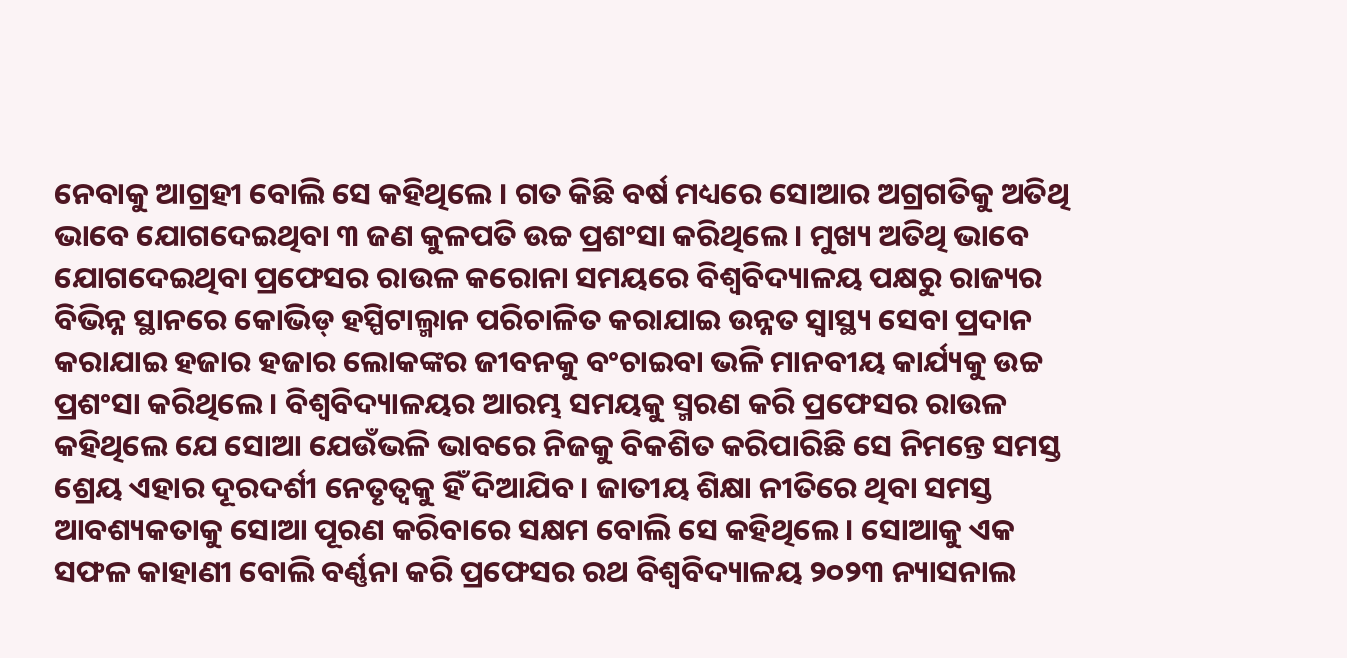ନେବାକୁ ଆଗ୍ରହୀ ବୋଲି ସେ କହିଥିଲେ । ଗତ କିଛି ବର୍ଷ ମଧ୍ୟରେ ସୋଆର ଅଗ୍ରଗତିକୁ ଅତିଥି ଭାବେ ଯୋଗଦେଇଥିବା ୩ ଜଣ କୁଳପତି ଉଚ୍ଚ ପ୍ରଶଂସା କରିଥିଲେ । ମୁଖ୍ୟ ଅତିଥି ଭାବେ ଯୋଗଦେଇଥିବା ପ୍ରଫେସର ରାଉଳ କରୋନା ସମୟରେ ବିଶ୍ୱବିଦ୍ୟାଳୟ ପକ୍ଷରୁ ରାଜ୍ୟର ବିଭିନ୍ନ ସ୍ଥାନରେ କୋଭିଡ୍ ହସ୍ପିଟାଲ୍ମାନ ପରିଚାଳିତ କରାଯାଇ ଉନ୍ନତ ସ୍ୱାସ୍ଥ୍ୟ ସେବା ପ୍ରଦାନ କରାଯାଇ ହଜାର ହଜାର ଲୋକଙ୍କର ଜୀବନକୁ ବଂଚାଇବା ଭଳି ମାନବୀୟ କାର୍ଯ୍ୟକୁ ଉଚ୍ଚ ପ୍ରଶଂସା କରିଥିଲେ । ବିଶ୍ୱବିଦ୍ୟାଳୟର ଆରମ୍ଭ ସମୟକୁ ସ୍ମରଣ କରି ପ୍ରଫେସର ରାଉଳ କହିଥିଲେ ଯେ ସୋଆ ଯେଉଁଭଳି ଭାବରେ ନିଜକୁ ବିକଶିତ କରିପାରିଛି ସେ ନିମନ୍ତେ ସମସ୍ତ ଶ୍ରେୟ ଏହାର ଦୂରଦର୍ଶୀ ନେତୃତ୍ୱକୁ ହିଁ ଦିଆଯିବ । ଜାତୀୟ ଶିକ୍ଷା ନୀତିରେ ଥିବା ସମସ୍ତ ଆବଶ୍ୟକତାକୁ ସୋଆ ପୂରଣ କରିବାରେ ସକ୍ଷମ ବୋଲି ସେ କହିଥିଲେ । ସୋଆକୁ ଏକ ସଫଳ କାହାଣୀ ବୋଲି ବର୍ଣ୍ଣନା କରି ପ୍ରଫେସର ରଥ ବିଶ୍ୱବିଦ୍ୟାଳୟ ୨୦୨୩ ନ୍ୟାସନାଲ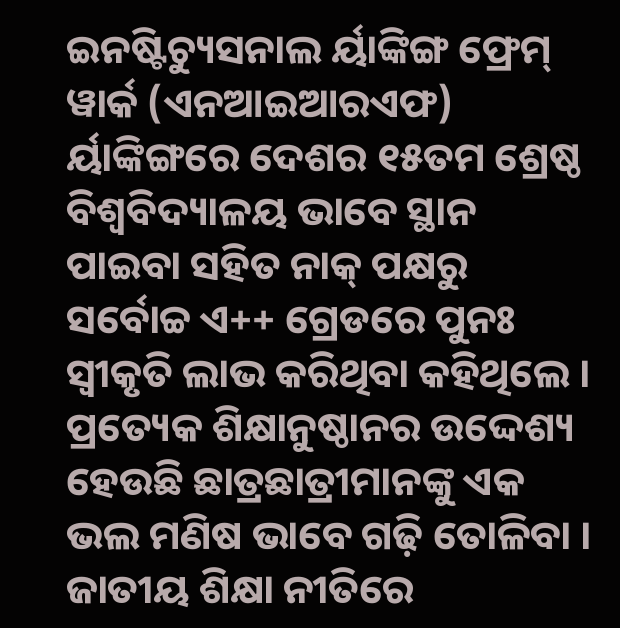ଇନଷ୍ଟିଚ୍ୟୁସନାଲ ର୍ୟାଙ୍କିଙ୍ଗ ଫ୍ରେମ୍ ୱାର୍କ (ଏନଆଇଆରଏଫ) ର୍ୟାଙ୍କିଙ୍ଗରେ ଦେଶର ୧୫ତମ ଶ୍ରେଷ୍ଠ ବିଶ୍ୱବିଦ୍ୟାଳୟ ଭାବେ ସ୍ଥାନ ପାଇବା ସହିତ ନାକ୍ ପକ୍ଷରୁ ସର୍ବୋଚ୍ଚ ଏ++ ଗ୍ରେଡରେ ପୁନଃ ସ୍ୱୀକୃତି ଲାଭ କରିଥିବା କହିଥିଲେ ।
ପ୍ରତ୍ୟେକ ଶିକ୍ଷାନୁଷ୍ଠାନର ଉଦ୍ଦେଶ୍ୟ ହେଉଛି ଛାତ୍ରଛାତ୍ରୀମାନଙ୍କୁ ଏକ ଭଲ ମଣିଷ ଭାବେ ଗଢ଼ି ତୋଳିବା । ଜାତୀୟ ଶିକ୍ଷା ନୀତିରେ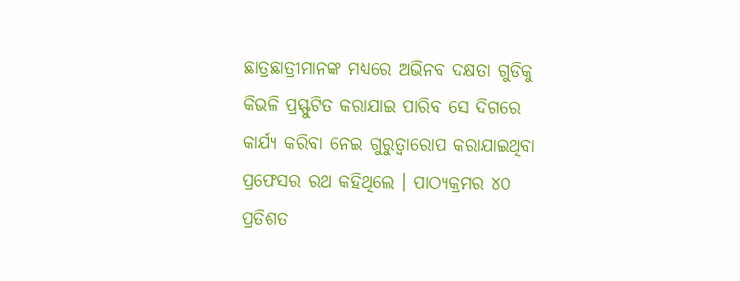ଛାତ୍ରଛାତ୍ରୀମାନଙ୍କ ମଧ୍ୟରେ ଅଭିନବ ଦକ୍ଷତା ଗୁଡିକୁ କିଭଳି ପ୍ରସ୍ଫୁଟିତ କରାଯାଇ ପାରିବ ସେ ଦିଗରେ କାର୍ଯ୍ୟ କରିବା ନେଇ ଗୁରୁତ୍ୱାରୋପ କରାଯାଇଥିବା ପ୍ରଫେସର ରଥ କହିଥିଲେ । ପାଠ୍ୟକ୍ରମର ୪୦ ପ୍ରତିଶତ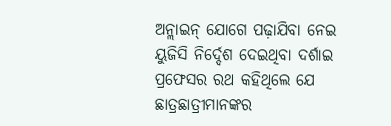ଅନ୍ଲାଇନ୍ ଯୋଗେ ପଢ଼ାଯିବା ନେଇ ୟୁଜିସି ନିର୍ଦ୍ଦେଶ ଦେଇଥିବା ଦର୍ଶାଇ ପ୍ରଫେସର ରଥ କହିଥିଲେ ଯେ ଛାତ୍ରଛାତ୍ରୀମାନଙ୍କର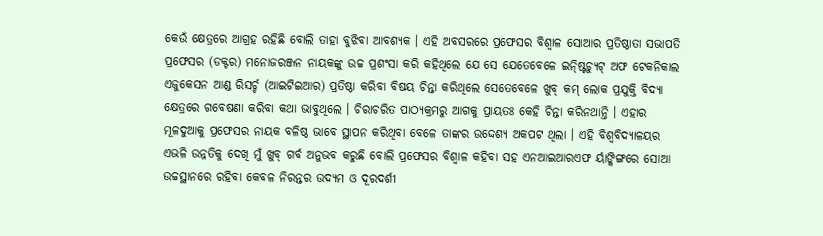କେଉଁ କ୍ଷେତ୍ରରେ ଆଗ୍ରହ ରହିଛି ବୋଲି ତାହା ବୁଝିବା ଆବଶ୍ୟକ । ଏହି ଅବସରରେ ପ୍ରଫେସର ବିଶ୍ୱାଳ ସୋଆର ପ୍ରତିଷ୍ଠାତା ସଭାପତି ପ୍ରଫେସର (ଡକ୍ଟର) ମନୋଜରଞ୍ଜନ ନାୟକଙ୍କୁ ଉଚ୍ଚ ପ୍ରଶଂସା କରି କହିଥିଲେ ଯେ ସେ ଯେତେବେଳେ ଇନ୍ଷ୍ଟିଚ୍ୟୁଟ୍ ଅଫ ଟେକନିକାଲ ଏଜୁକେସନ ଆଣ୍ଡ ରିସର୍ଚ୍ଚ (ଆଇଟିଇଆର) ପ୍ରତିଷ୍ଠା କରିବା ବିଷୟ ଚିନ୍ତା କରିଥିଲେ ସେତେବେଳେ ଖୁବ୍ କମ୍ ଲୋକ ପ୍ରଯୁକ୍ତି ବିଦ୍ୟା କ୍ଷେତ୍ରରେ ଗବେଷଣା କରିବା କଥା ଭାବୁଥିଲେ । ଚିରାଚରିତ ପାଠ୍ୟକ୍ରମରୁ ଆଗକୁ ପ୍ରାୟତଃ କେହି ଚିନ୍ତା କରିନଥାନ୍ତି । ଏହାର ମୂଳଦୁଆକୁ ପ୍ରଫେସର ନାୟକ ବଳିଷ୍ଠ ଭାବେ ସ୍ଥାପନ କରିଥିବା ବେଳେ ତାଙ୍କର ଉଦ୍ଦେଶ୍ୟ ଅକପଟ ଥିଲା । ଏହି ବିଶ୍ୱବିଦ୍ୟାଳୟର ଏଭଳି ଉନ୍ନତିକୁ ଦେଖି ମୁଁ ଖୁବ୍ ଗର୍ବ ଅନୁଭବ କରୁଛି ବୋଲି ପ୍ରଫେସର ବିଶ୍ୱାଳ କହିବା ସହ ଏନଆଇଆରଏଫ ର୍ୟାଙ୍କିଙ୍ଗରେ ସୋଆ ଉଚ୍ଚସ୍ଥାନରେ ରହିବା କେବଳ ନିରନ୍ତର ଉଦ୍ୟମ ଓ ଦୂରଦର୍ଶୀ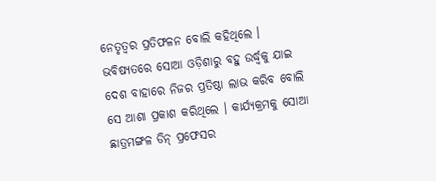ନେତୃତ୍ୱର ପ୍ରତିଫଳନ ବୋଲି କହିଥିଲେ । ଭବିଷ୍ୟତରେ ସୋଆ ଓଡ଼ିଶାରୁ ବହୁ ଉର୍ଦ୍ଧ୍ୱକୁ ଯାଇ ଦେଶ ବାହାରେ ନିଜର ପ୍ରତିଷ୍ଠା ଲାଭ କରିବ ବୋଲି ସେ ଆଶା ପ୍ରକାଶ କରିଥିଲେ । କାର୍ଯ୍ୟକ୍ରମକୁ ସୋଆ ଛାତ୍ରମଙ୍ଗଳ ଡିନ୍ ପ୍ରଫେସର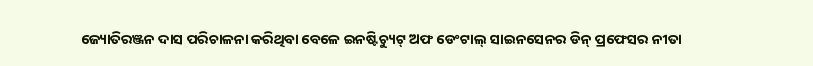ଜ୍ୟୋତିରଞ୍ଜନ ଦାସ ପରିଚାଳନା କରିଥିବା ବେଳେ ଇନଷ୍ଟିଚ୍ୟୁଟ୍ ଅଫ ଡେଂଟାଲ୍ ସାଇନସେନର ଡିନ୍ ପ୍ରଫେସର ନୀତା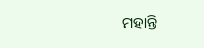ମହାନ୍ତି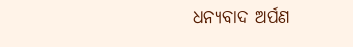ଧନ୍ୟବାଦ ଅର୍ପଣ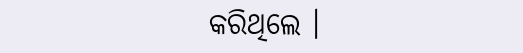କରିଥିଲେ ।